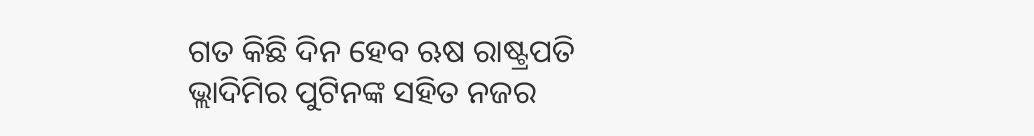ଗତ କିଛି ଦିନ ହେବ ଋଷ ରାଷ୍ଟ୍ରପତି ଭ୍ଲାଦିମିର ପୁଟିନଙ୍କ ସହିତ ନଜର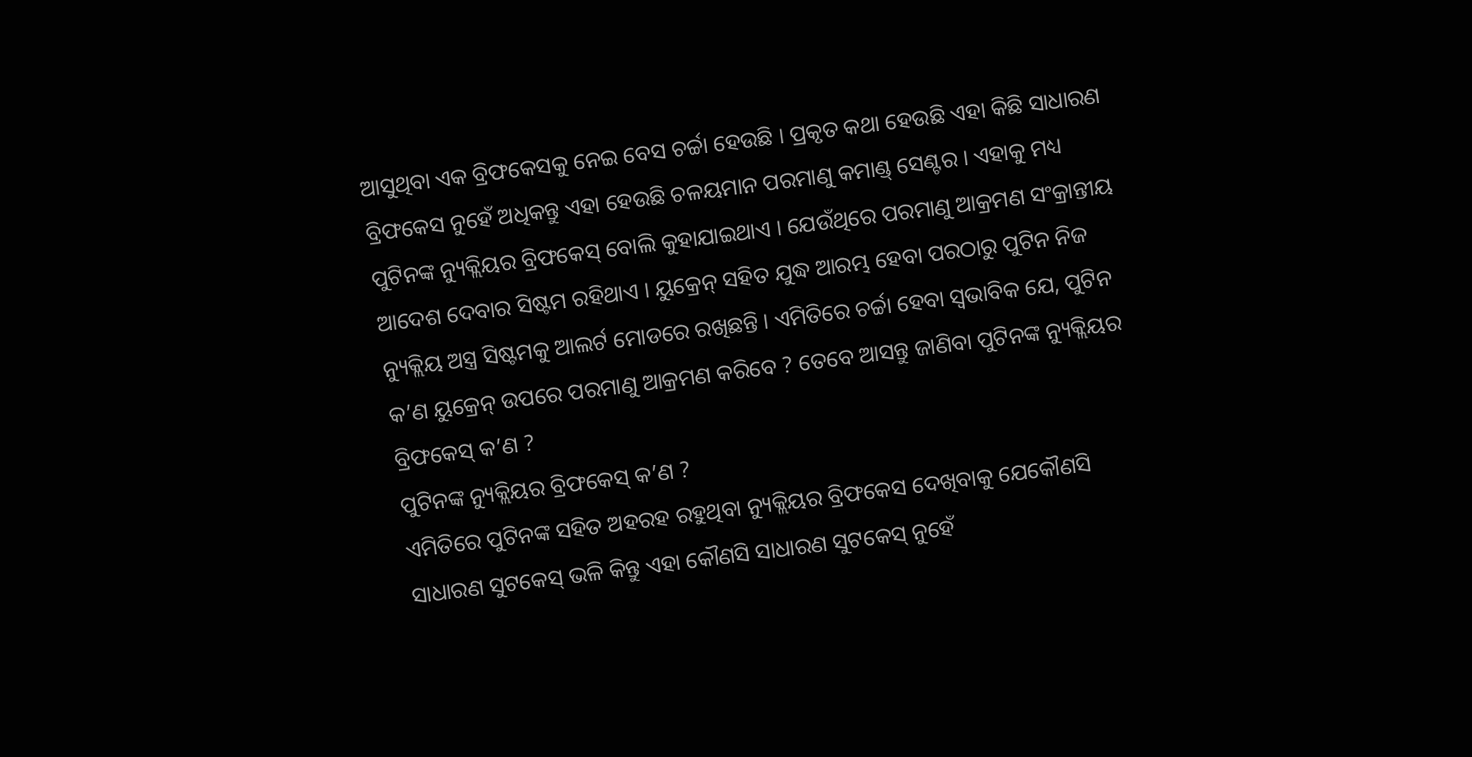ଆସୁଥିବା ଏକ ବ୍ରିଫକେସକୁ ନେଇ ବେସ ଚର୍ଚ୍ଚା ହେଉଛି । ପ୍ରକୃତ କଥା ହେଉଛି ଏହା କିଛି ସାଧାରଣ ବ୍ରିଫକେସ ନୁହେଁ ଅଧିକନ୍ତୁ ଏହା ହେଉଛି ଚଳୟମାନ ପରମାଣୁ କମାଣ୍ଡ୍ ସେଣ୍ଟର । ଏହାକୁ ମଧ୍ୟ ପୁଟିନଙ୍କ ନ୍ୟୁକ୍ଲିୟର ବ୍ରିଫକେସ୍ ବୋଲି କୁହାଯାଇଥାଏ । ଯେଉଁଥିରେ ପରମାଣୁ ଆକ୍ରମଣ ସଂକ୍ରାନ୍ତୀୟ ଆଦେଶ ଦେବାର ସିଷ୍ଟମ ରହିଥାଏ । ୟୁକ୍ରେନ୍ ସହିତ ଯୁଦ୍ଧ ଆରମ୍ଭ ହେବା ପରଠାରୁ ପୁଟିନ ନିଜ ନ୍ୟୁକ୍ଲିୟ ଅସ୍ତ୍ର ସିଷ୍ଟମକୁ ଆଲର୍ଟ ମୋଡରେ ରଖିଛନ୍ତି । ଏମିତିରେ ଚର୍ଚ୍ଚା ହେବା ସ୍ୱଭାବିକ ଯେ, ପୁଟିନ କ’ଣ ୟୁକ୍ରେନ୍ ଉପରେ ପରମାଣୁ ଆକ୍ରମଣ କରିବେ ? ତେବେ ଆସନ୍ତୁ ଜାଣିବା ପୁଟିନଙ୍କ ନ୍ୟୁକ୍ଲିୟର ବ୍ରିଫକେସ୍ କ’ଣ ?
ପୁଟିନଙ୍କ ନ୍ୟୁକ୍ଲିୟର ବ୍ରିଫକେସ୍ କ’ଣ ?
ଏମିତିରେ ପୁଟିନଙ୍କ ସହିତ ଅହରହ ରହୁଥିବା ନ୍ୟୁକ୍ଲିୟର ବ୍ରିଫକେସ ଦେଖିବାକୁ ଯେକୌଣସି ସାଧାରଣ ସୁଟକେସ୍ ଭଳି କିନ୍ତୁ ଏହା କୌଣସି ସାଧାରଣ ସୁଟକେସ୍ ନୁହେଁ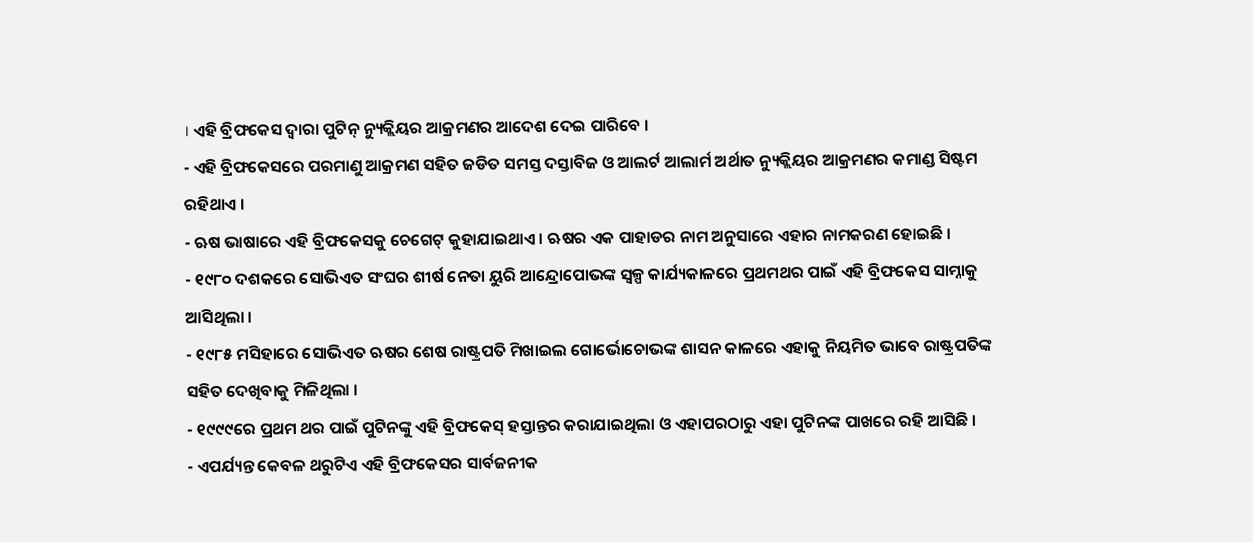। ଏହି ବ୍ରିଫକେସ ଦ୍ୱାରା ପୁଟିନ୍ ନ୍ୟୁକ୍ଲିୟର ଆକ୍ରମଣର ଆଦେଶ ଦେଇ ପାରିବେ ।
- ଏହି ବ୍ରିଫକେସରେ ପରମାଣୁ ଆକ୍ରମଣ ସହିତ ଜଡିତ ସମସ୍ତ ଦସ୍ତାବିଜ ଓ ଆଲର୍ଟ ଆଲାର୍ମ ଅର୍ଥାତ ନ୍ୟୁକ୍ଲିୟର ଆକ୍ରମଣର କମାଣ୍ଡ ସିଷ୍ଟମ ରହିଥାଏ ।
- ଋଷ ଭାଷାରେ ଏହି ବ୍ରିଫକେସକୁ ଚେଗେଟ୍ କୁହାଯାଇଥାଏ । ଋଷର ଏକ ପାହାଡର ନାମ ଅନୁସାରେ ଏହାର ନାମକରଣ ହୋଇଛି ।
- ୧୯୮୦ ଦଶକରେ ସୋଭିଏତ ସଂଘର ଶୀର୍ଷ ନେତା ୟୁରି ଆନ୍ଦ୍ରୋପୋଭଙ୍କ ସ୍ୱଳ୍ପ କାର୍ଯ୍ୟକାଳରେ ପ୍ରଥମଥର ପାଇଁ ଏହି ବ୍ରିଫକେସ ସାମ୍ନାକୁ ଆସିଥିଲା ।
- ୧୯୮୫ ମସିହାରେ ସୋଭିଏତ ଋଷର ଶେଷ ରାଷ୍ଟ୍ରପତି ମିଖାଇଲ ଗୋର୍ଭୋଚୋଭଙ୍କ ଶାସନ କାଳରେ ଏହାକୁ ନିୟମିତ ଭାବେ ରାଷ୍ଟ୍ରପତିଙ୍କ ସହିତ ଦେଖିବାକୁ ମିଳିଥିଲା ।
- ୧୯୯୯ରେ ପ୍ରଥମ ଥର ପାଇଁ ପୁଟିନଙ୍କୁ ଏହି ବ୍ରିଫକେସ୍ ହସ୍ତାନ୍ତର କରାଯାଇଥିଲା ଓ ଏହାପରଠାରୁ ଏହା ପୁଟିନଙ୍କ ପାଖରେ ରହି ଆସିଛି ।
- ଏପର୍ଯ୍ୟନ୍ତ କେବଳ ଥରୁଟିଏ ଏହି ବ୍ରିଫକେସର ସାର୍ବଜନୀକ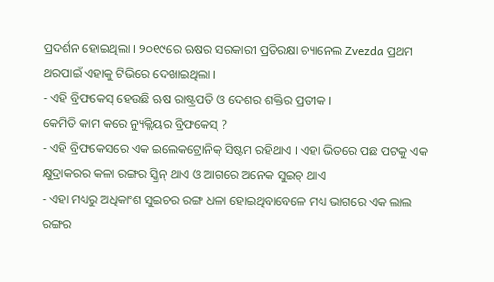ପ୍ରଦର୍ଶନ ହୋଇଥିଲା । ୨୦୧୯ରେ ଋଷର ସରକାରୀ ପ୍ରତିରକ୍ଷା ଚ୍ୟାନେଲ Zvezda ପ୍ରଥମ ଥରପାଇଁ ଏହାକୁ ଟିଭିରେ ଦେଖାଇଥିଲା ।
- ଏହି ବ୍ରିଫକେସ୍ ହେଉଛି ଋଷ ରାଷ୍ଟ୍ରପତି ଓ ଦେଶର ଶକ୍ତିର ପ୍ରତୀକ ।
କେମିତି କାମ କରେ ନ୍ୟୁକ୍ଲିୟର ବ୍ରିଫକେସ୍ ?
- ଏହି ବ୍ରିଫକେସରେ ଏକ ଇଲେକଟ୍ରୋନିକ୍ ସିଷ୍ଟମ ରହିଥାଏ । ଏହା ଭିତରେ ପଛ ପଟକୁ ଏକ କ୍ଷୁଦ୍ରାକରର କଳା ରଙ୍ଗର ସ୍କ୍ରିନ୍ ଥାଏ ଓ ଆଗରେ ଅନେକ ସୁଇଚ୍ ଥାଏ
- ଏହା ମଧ୍ୟରୁ ଅଧିକାଂଶ ସୁଇଚର ରଙ୍ଗ ଧଳା ହୋଇଥିବାବେଳେ ମଧ୍ୟ ଭାଗରେ ଏକ ଲାଲ ରଙ୍ଗର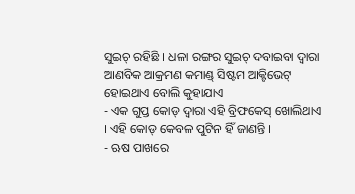ସୁଇଚ୍ ରହିଛି । ଧଳା ରଙ୍ଗର ସୁଇଚ୍ ଦବାଇବା ଦ୍ୱାରା ଆଣବିକ ଆକ୍ରମଣ କମାଣ୍ଡ୍ ସିଷ୍ଟମ ଆକ୍ଟିଭେଟ୍ ହୋଇଥାଏ ବୋଲି କୁହାଯାଏ
- ଏକ ଗୁପ୍ତ କୋଡ୍ ଦ୍ୱାରା ଏହି ବ୍ରିଫକେସ୍ ଖୋଲିଥାଏ । ଏହି କୋଡ୍ କେବଳ ପୁଟିନ ହିଁ ଜାଣନ୍ତି ।
- ଋଷ ପାଖରେ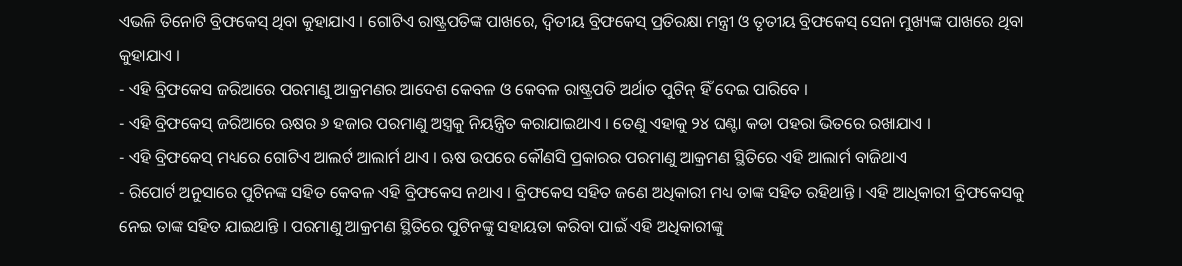ଏଭଳି ତିନୋଟି ବ୍ରିଫକେସ୍ ଥିବା କୁହାଯାଏ । ଗୋଟିଏ ରାଷ୍ଟ୍ରପତିଙ୍କ ପାଖରେ, ଦ୍ୱିତୀୟ ବ୍ରିଫକେସ୍ ପ୍ରତିରକ୍ଷା ମନ୍ତ୍ରୀ ଓ ତୃତୀୟ ବ୍ରିଫକେସ୍ ସେନା ମୁଖ୍ୟଙ୍କ ପାଖରେ ଥିବା କୁହାଯାଏ ।
- ଏହି ବ୍ରିଫକେସ ଜରିଆରେ ପରମାଣୁ ଆକ୍ରମଣର ଆଦେଶ କେବଳ ଓ କେବଳ ରାଷ୍ଟ୍ରପତି ଅର୍ଥାତ ପୁଟିନ୍ ହିଁ ଦେଇ ପାରିବେ ।
- ଏହି ବ୍ରିଫକେସ୍ ଜରିଆରେ ଋଷର ୬ ହଜାର ପରମାଣୁ ଅସ୍ତ୍ରକୁ ନିୟନ୍ତ୍ରିତ କରାଯାଇଥାଏ । ତେଣୁ ଏହାକୁ ୨୪ ଘଣ୍ଟା କଡା ପହରା ଭିତରେ ରଖାଯାଏ ।
- ଏହି ବ୍ରିଫକେସ୍ ମଧ୍ୟରେ ଗୋଟିଏ ଆଲର୍ଟ ଆଲାର୍ମ ଥାଏ । ଋଷ ଉପରେ କୌଣସି ପ୍ରକାରର ପରମାଣୁ ଆକ୍ରମଣ ସ୍ଥିତିରେ ଏହି ଆଲାର୍ମ ବାଜିଥାଏ
- ରିପୋର୍ଟ ଅନୁସାରେ ପୁଟିନଙ୍କ ସହିତ କେବଳ ଏହି ବ୍ରିଫକେସ ନଥାଏ । ବ୍ରିଫକେସ ସହିତ ଜଣେ ଅଧିକାରୀ ମଧ୍ୟ ତାଙ୍କ ସହିତ ରହିଥାନ୍ତି । ଏହି ଆଧିକାରୀ ବ୍ରିଫକେସକୁ ନେଇ ତାଙ୍କ ସହିତ ଯାଇଥାନ୍ତି । ପରମାଣୁ ଆକ୍ରମଣ ସ୍ଥିତିରେ ପୁଟିନଙ୍କୁ ସହାୟତା କରିବା ପାଇଁ ଏହି ଅଧିକାରୀଙ୍କୁ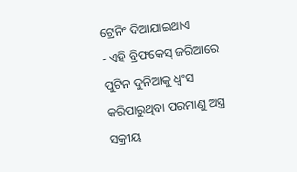ଟ୍ରେନିଂ ଦିଆଯାଇଥାଏ
- ଏହି ବ୍ରିଫକେସ୍ ଜରିଆରେ ପୁଟିନ ଦୁନିଆକୁ ଧ୍ୱଂସ କରିପାରୁଥିବା ପରମାଣୁ ଅସ୍ତ୍ର ସକ୍ରୀୟ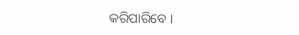କରିପାରିବେ ।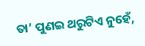ତା’ ପୁଣଇ ଥରୁଟିଏ ନୁହେଁ,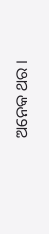ଅନେକ ଥର ।